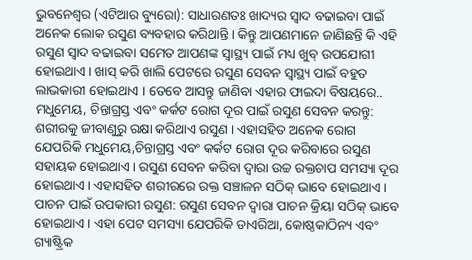ଭୁବନେଶ୍ୱର (ଏଟିଆର ବ୍ୟୁରୋ): ସାଧାରଣତଃ ଖାଦ୍ୟର ସ୍ୱାଦ ବଢାଇବା ପାଇଁ ଅନେକ ଲୋକ ରସୁଣ ବ୍ୟବହାର କରିଥାନ୍ତି । କିନ୍ତୁ ଆପଣମାନେ ଜାଣିଛନ୍ତି କି ଏହି ରସୁଣ ସ୍ୱାଦ ବଢାଇବା ସମେତ ଆପଣଙ୍କ ସ୍ୱାସ୍ଥ୍ୟ ପାଇଁ ମଧ୍ୟ ଖୁବ୍ ଉପଯୋଗୀ ହୋଇଥାଏ । ଖାସ୍ କରି ଖାଲି ପେଟରେ ରସୁଣ ସେବନ ସ୍ୱାସ୍ଥ୍ୟ ପାଇଁ ବହୁତ ଲାଭକାରୀ ହୋଇଥାଏ । ତେବେ ଆସନ୍ତୁ ଜାଣିବା ଏହାର ଫାଇଦା ବିଷୟରେ..
ମଧୁମେୟ, ଚିନ୍ତାଗ୍ରସ୍ତ ଏବଂ କର୍କଟ ରୋଗ ଦୂର ପାଇଁ ରସୁଣ ସେବନ କରନ୍ତୁ: ଶରୀରକୁ ଜୀବାଣୁରୁ ରକ୍ଷା କରିଥାଏ ରସୁଣ । ଏହାସହିତ ଅନେକ ରୋଗ ଯେପରିକି ମଧୁମେୟ,ଚିନ୍ତାଗ୍ରସ୍ତ ଏବଂ କର୍କଟ ରୋଗ ଦୂର କରିବାରେ ରସୁଣ ସହାୟକ ହୋଇଥାଏ । ରସୁଣ ସେବନ କରିବା ଦ୍ୱାରା ଉଚ୍ଚ ରକ୍ତଚାପ ସମସ୍ୟା ଦୂର ହୋଇଥାଏ । ଏହାସହିତ ଶରୀରରେ ରକ୍ତ ସଞ୍ଚାଳନ ସଠିକ୍ ଭାବେ ହୋଇଥାଏ ।
ପାଚନ ପାଇଁ ଉପକାରୀ ରସୁଣ: ରସୁଣ ସେବନ ଦ୍ୱାରା ପାଚନ କ୍ରିୟା ସଠିକ୍ ଭାବେ ହୋଇଥାଏ । ଏହା ପେଟ ସମସ୍ୟା ଯେପରିକି ଡାଏରିଆ, କୋଷ୍ଠକାଠିନ୍ୟ ଏବଂ ଗ୍ୟାଷ୍ଟ୍ରିକ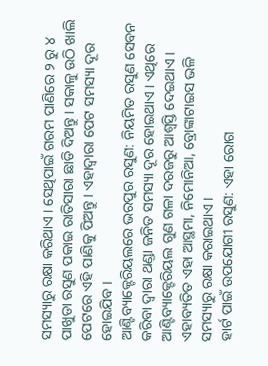ସମସ୍ୟାରୁ ରକ୍ଷା କରିଥାଏ । ସେଥିପାଇଁ ଗରମ ପାଣିରେ ୨ ରୁ ୪ ପାଖୁଡା ରସୁଣ ପକାଇ ରାତିସାରା ଛାଡି ଦିଅନ୍ତୁ । ସକାଳୁ ଉଠି ଖାଲି ପେଟରେ ଏହି ପାଣିକୁ ପିଅନ୍ତୁ । ଏହାଦ୍ୱାରା ପେଟ ସମସ୍ୟା ଦୂର ହୋଇଯିବ ।
ଆଣ୍ଟିବ୍ୟାକ୍ଟେରିୟଲରେ ଭରପୁର ରସୁଣ: ନିୟମିତ ରସୁଣ ସେବନ କରିବା ଦ୍ୱାରା ଥଣ୍ଡା ଜନିତ ସମସ୍ୟା ଦୂର ହୋଇଥାଏ । ଏଥିରେ ଆଣ୍ଟିବ୍ୟାକ୍ଟେରିୟଲ ଗୁଣ ଗଳା ଦରଜରୁ ଆଶ୍ୱସ୍ତି ଦେଇଥାଏ । ଏହାବ୍ୟତିତ ଏହା ଆସ୍ଥମା, ନିମୋନିଆ, ବ୍ରୋଙ୍କାଟାଇସ ଭଳି ସମସ୍ୟାରୁ ରକ୍ଷା କରାଇଥାଏ ।
ହାର୍ଟ ପାଇଁ ଉପଯୋଗୀ ରସୁଣ: ଏହା ରୋଗ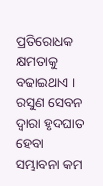ପ୍ରତିରୋଧକ କ୍ଷମତାକୁ ବଢାଇଥାଏ । ରସୁଣ ସେବନ ଦ୍ୱାରା ହୃଦଘାତ ହେବା ସମ୍ଭାବନା କମ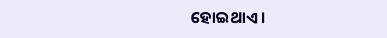ହୋଇଥାଏ ।